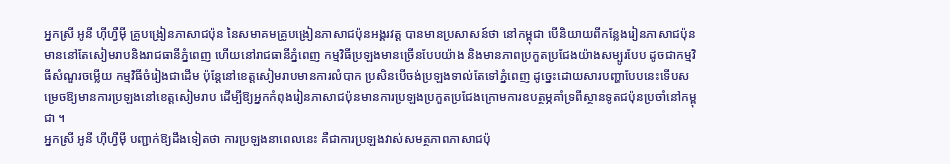អ្នកស្រី អូនី ហ៊ីហ្វឺម៉ី គ្រូបង្រៀនភាសាជប៉ុន នៃសមាគមគ្រូបង្រៀនភាសាជប៉ុនអង្គរវត្ត បានមានប្រសាសន៍ថា នៅកម្ពុជា បើនិយាយពីកន្លែងរៀនភាសាជប៉ុនមាននៅតែសៀមរាបនិងរាជធានីភ្នំពេញ ហើយនៅរាជធានីភ្នំពេញ កម្មវិធីប្រឡងមានច្រើនបែបយ៉ាង និងមានភាពប្រកួតប្រជែងយ៉ាងសម្បូរបែប ដូចជាកម្មវិធីសំណួរចម្លើយ កម្មវិធីចំរៀងជាដើម ប៉ុន្តែនៅខេត្តសៀមរាបមានការលំបាក ប្រសិនបើចង់ប្រឡងទាល់តែទៅភ្នំពេញ ដូច្នេះដោយសារបញ្ហាបែបនេះទើបសម្រេចឱ្យមានការប្រឡងនៅខេត្តសៀមរាប ដើម្បីឱ្យអ្នកកំពុងរៀនភាសាជប៉ុនមានការប្រឡងប្រកួតប្រជែងក្រោមការឧបត្ថម្ភគាំទ្រពីស្ថានទូតជប៉ុនប្រចាំនៅកម្ពុជា ។
អ្នកស្រី អូនី ហ៊ីហ្វឺម៉ី បញ្ជាក់ឱ្យដឹងទៀតថា ការប្រឡងនាពេលនេះ គឺជាការប្រឡងវាស់សមត្ថភាពភាសាជប៉ុ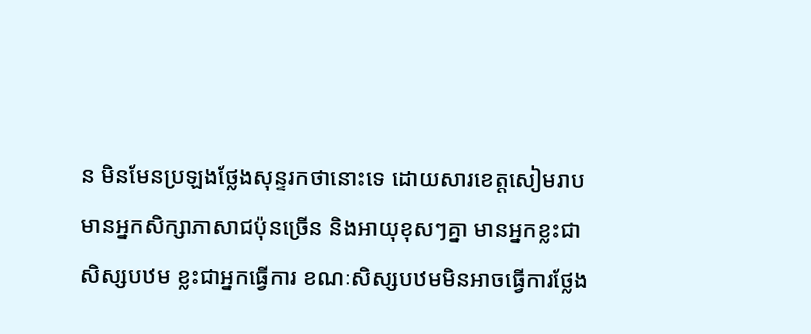ន មិនមែនប្រឡងថ្លែងសុន្ទរកថានោះទេ ដោយសារខេត្តសៀមរាប មានអ្នកសិក្សាភាសាជប៉ុនច្រើន និងអាយុខុសៗគ្នា មានអ្នកខ្លះជាសិស្សបឋម ខ្លះជាអ្នកធ្វើការ ខណៈសិស្សបឋមមិនអាចធ្វើការថ្លែង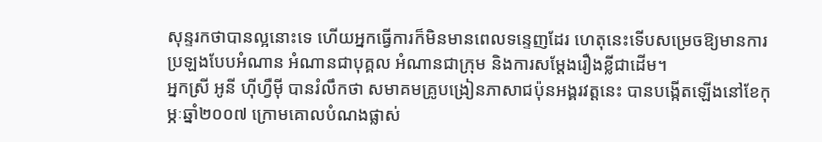សុន្ទរកថាបានល្អនោះទេ ហើយអ្នកធ្វើការក៏មិនមានពេលទន្ទេញដែរ ហេតុនេះទើបសម្រេចឱ្យមានការប្រឡងបែបអំណាន អំណានជាបុគ្គល អំណានជាក្រុម និងការសម្តែងរឿងខ្លីជាដើម។
អ្នកស្រី អូនី ហ៊ីហ្វឺម៉ី បានរំលឹកថា សមាគមគ្រូបង្រៀនភាសាជប៉ុនអង្គរវត្តនេះ បានបង្កើតឡើងនៅខែកុម្ភៈឆ្នាំ២០០៧ ក្រោមគោលបំណងផ្លាស់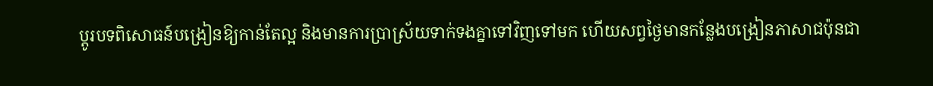ប្តូរបទពិសោធន៍បង្រៀនឱ្យកាន់តែល្អ និងមានការប្រាស្រ័យទាក់ទងគ្នាទៅវិញទៅមក ហើយសព្វថ្ងៃមានកន្លែងបង្រៀនភាសាជប៉ុនជា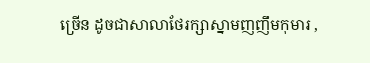ច្រើន ដូចជាសាលាថែរក្សាស្នាមញញឹមកុមារ ,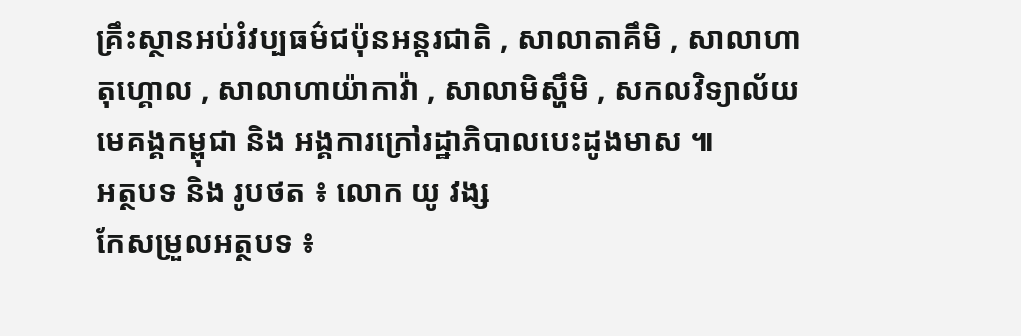គ្រឹះស្ថានអប់រំវប្បធម៌ជប៉ុនអន្តរជាតិ , សាលាតាគឹមិ , សាលាហាតុហ្គោល , សាលាហាយ៉ាកាវ៉ា , សាលាមិស្ហឹមិ , សកលវិទ្យាល័យមេគង្គកម្ពុជា និង អង្គការក្រៅរដ្ឋាភិបាលបេះដូងមាស ៕
អត្ថបទ និង រូបថត ៖ លោក យូ វង្ស
កែសម្រួលអត្ថបទ ៖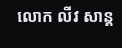លោក លីវ សាន្ត